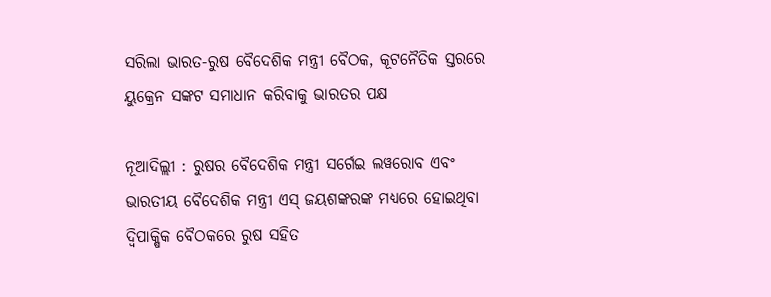ସରିଲା ଭାରତ-ରୁଷ ବୈଦେଶିକ ମନ୍ତ୍ରୀ ବୈଠକ, କୂଟନୈତିକ ସ୍ତରରେ ୟୁକ୍ରେନ ସଙ୍କଟ ସମାଧାନ କରିବାକୁ ଭାରତର ପକ୍ଷ

ନୂଆଦିଲ୍ଲୀ : ରୁଷର ବୈଦେଶିକ ମନ୍ତ୍ରୀ ସର୍ଗେଇ ଲୱରୋବ ଏବଂ ଭାରତୀୟ ବୈଦେଶିକ ମନ୍ତ୍ରୀ ଏସ୍ ଜୟଶଙ୍କରଙ୍କ ମଧ୍ୟରେ ହୋଇଥିବା ଦ୍ୱିପାକ୍ଷିକ ବୈଠକରେ ରୁଷ ସହିତ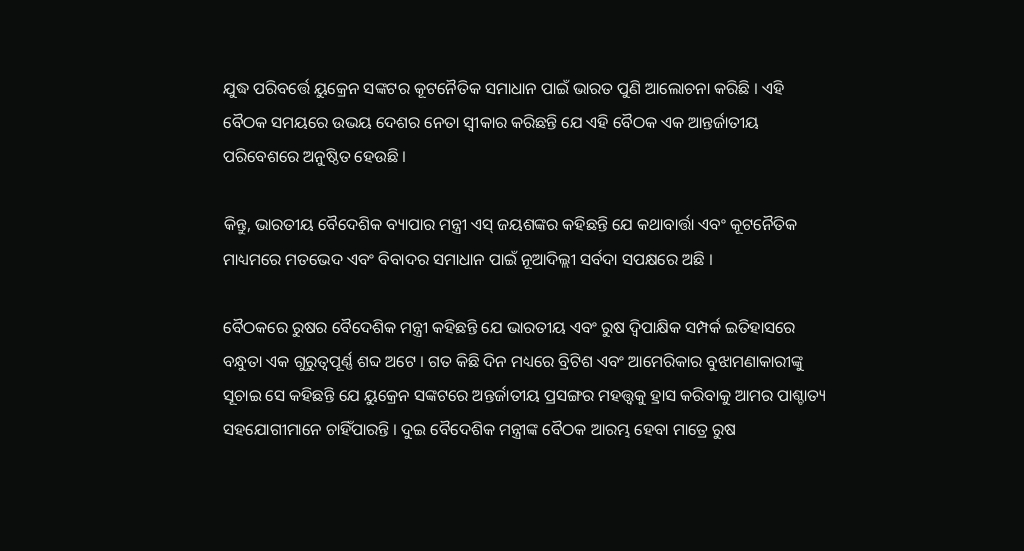ଯୁଦ୍ଧ ପରିବର୍ତ୍ତେ ୟୁକ୍ରେନ ସଙ୍କଟର କୂଟନୈତିକ ସମାଧାନ ପାଇଁ ଭାରତ ପୁଣି ଆଲୋଚନା କରିଛି । ଏହି ବୈଠକ ସମୟରେ ଉଭୟ ଦେଶର ନେତା ସ୍ୱୀକାର କରିଛନ୍ତି ଯେ ଏହି ବୈଠକ ଏକ ଆନ୍ତର୍ଜାତୀୟ ପରିବେଶରେ ଅନୁଷ୍ଠିତ ହେଉଛି ।

କିନ୍ତୁ, ଭାରତୀୟ ବୈଦେଶିକ ବ୍ୟାପାର ମନ୍ତ୍ରୀ ଏସ୍ ଜୟଶଙ୍କର କହିଛନ୍ତି ଯେ କଥାବାର୍ତ୍ତା ଏବଂ କୂଟନୈତିକ ମାଧ୍ୟମରେ ମତଭେଦ ଏବଂ ବିବାଦର ସମାଧାନ ପାଇଁ ନୂଆଦିଲ୍ଲୀ ସର୍ବଦା ସପକ୍ଷରେ ଅଛି ।

ବୈଠକରେ ରୁଷର ବୈଦେଶିକ ମନ୍ତ୍ରୀ କହିଛନ୍ତି ଯେ ଭାରତୀୟ ଏବଂ ରୁଷ ଦ୍ୱିପାକ୍ଷିକ ସମ୍ପର୍କ ଇତିହାସରେ ବନ୍ଧୁତା ଏକ ଗୁରୁତ୍ୱପୂର୍ଣ୍ଣ ଶବ୍ଦ ଅଟେ । ଗତ କିଛି ଦିନ ମଧ୍ୟରେ ବ୍ରିଟିଶ ଏବଂ ଆମେରିକାର ବୁଝାମଣାକାରୀଙ୍କୁ ସୂଚାଇ ସେ କହିଛନ୍ତି ଯେ ୟୁକ୍ରେନ ସଙ୍କଟରେ ଅନ୍ତର୍ଜାତୀୟ ପ୍ରସଙ୍ଗର ମହତ୍ତ୍ୱକୁ ହ୍ରାସ କରିବାକୁ ଆମର ପାଶ୍ଚାତ୍ୟ ସହଯୋଗୀମାନେ ଚାହିଁପାରନ୍ତି । ଦୁଇ ବୈଦେଶିକ ମନ୍ତ୍ରୀଙ୍କ ବୈଠକ ଆରମ୍ଭ ହେବା ମାତ୍ରେ ରୁଷ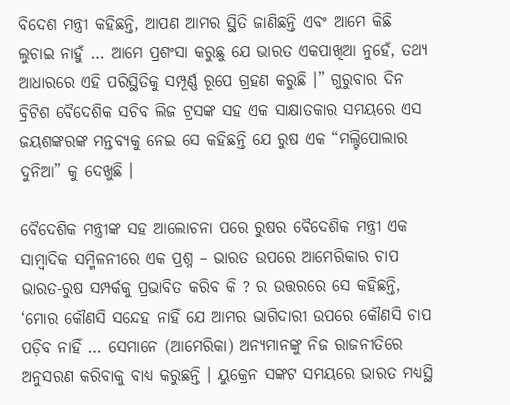ବିଦେଶ ମନ୍ତ୍ରୀ କହିଛନ୍ତି, ଆପଣ ଆମର ସ୍ଥିତି ଜାଣିଛନ୍ତି ଏବଂ ଆମେ କିଛି ଲୁଚାଇ ନାହୁଁ … ଆମେ ପ୍ରଶଂସା କରୁଛୁ ଯେ ଭାରତ ଏକପାଖିଆ ନୁହେଁ, ତଥ୍ୟ ଆଧାରରେ ଏହି ପରିସ୍ଥିତିକୁ ସମ୍ପୂର୍ଣ୍ଣ ରୂପେ ଗ୍ରହଣ କରୁଛି ।” ଗୁରୁବାର ଦିନ ବ୍ରିଟିଶ ବୈଦେଶିକ ସଚିବ ଲିଜ ଟ୍ରସଙ୍କ ସହ ଏକ ସାକ୍ଷାତକାର ସମୟରେ ଏସ ଜୟଶଙ୍କରଙ୍କ ମନ୍ତବ୍ୟକୁ ନେଇ ସେ କହିଛନ୍ତି ଯେ ରୁଷ ଏକ “ମଲ୍ଟିପୋଲାର ଦୁନିଆ” କୁ ଦେଖୁଛି ।

ବୈଦେଶିକ ମନ୍ତ୍ରୀଙ୍କ ସହ ଆଲୋଚନା ପରେ ରୁଷର ବୈଦେଶିକ ମନ୍ତ୍ରୀ ଏକ ସାମ୍ବାଦିକ ସମ୍ମିଳନୀରେ ଏକ ପ୍ରଶ୍ନ – ଭାରତ ଉପରେ ଆମେରିକାର ଚାପ ଭାରତ-ରୁଷ ସମ୍ପର୍କକୁ ପ୍ରଭାବିତ କରିବ କି ? ର ଉତ୍ତରରେ ସେ କହିଛନ୍ତି, ‘ମୋର କୌଣସି ସନ୍ଦେହ ନାହିଁ ଯେ ଆମର ଭାଗିଦାରୀ ଉପରେ କୌଣସି ଚାପ ପଡ଼ିବ ନାହିଁ … ସେମାନେ (ଆମେରିକା) ଅନ୍ୟମାନଙ୍କୁ ନିଜ ରାଜନୀତିରେ ଅନୁସରଣ କରିବାକୁ ବାଧ୍ୟ କରୁଛନ୍ତି । ୟୁକ୍ରେନ ସଙ୍କଟ ସମୟରେ ଭାରତ ମଧ୍ୟସ୍ଥି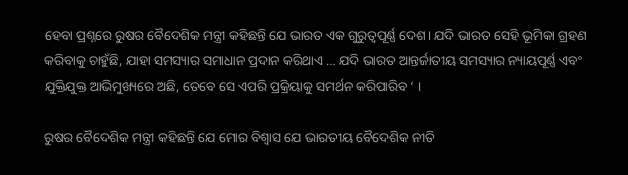ହେବା ପ୍ରଶ୍ନରେ ରୁଷର ବୈଦେଶିକ ମନ୍ତ୍ରୀ କହିଛନ୍ତି ଯେ ଭାରତ ଏକ ଗୁରୁତ୍ୱପୂର୍ଣ୍ଣ ଦେଶ। ଯଦି ଭାରତ ସେହି ଭୂମିକା ଗ୍ରହଣ କରିବାକୁ ଚାହୁଁଛି, ଯାହା ସମସ୍ୟାର ସମାଧାନ ପ୍ରଦାନ କରିଥାଏ … ଯଦି ଭାରତ ଆନ୍ତର୍ଜାତୀୟ ସମସ୍ୟାର ନ୍ୟାୟପୂର୍ଣ୍ଣ ଏବଂ ଯୁକ୍ତିଯୁକ୍ତ ଆଭିମୁଖ୍ୟରେ ଅଛି, ତେବେ ସେ ଏପରି ପ୍ରକ୍ରିୟାକୁ ସମର୍ଥନ କରିପାରିବ ‘ ।

ରୁଷର ବୈଦେଶିକ ମନ୍ତ୍ରୀ କହିଛନ୍ତି ଯେ ମୋର ବିଶ୍ୱାସ ଯେ ଭାରତୀୟ ବୈଦେଶିକ ନୀତି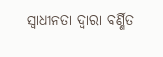ସ୍ୱାଧୀନତା ଦ୍ୱାରା ବର୍ଣ୍ଣିତ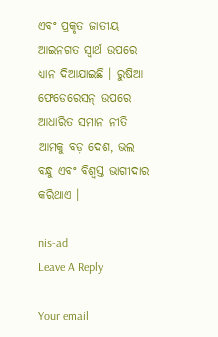ଏବଂ ପ୍ରକୃତ ଜାତୀୟ ଆଇନଗତ ସ୍ୱାର୍ଥ ଉପରେ ଧ୍ୟାନ ଦିଆଯାଇଛି । ରୁଷିଆ ଫେଡେରେସନ୍ ଉପରେ ଆଧାରିତ ସମାନ ନୀତି ଆମକୁ ବଡ଼ ଦେଶ, ଭଲ ବନ୍ଧୁ ଏବଂ ବିଶ୍ୱସ୍ତ ଭାଗୀଦାର କରିଥାଏ ।

nis-ad
Leave A Reply

Your email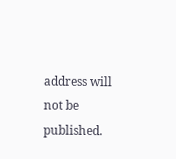address will not be published.